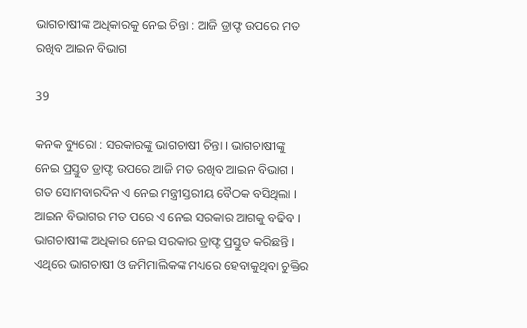ଭାଗଚାଷୀଙ୍କ ଅଧିକାରକୁ ନେଇ ଚିନ୍ତା : ଆଜି ଡ୍ରାଫ୍ଟ ଉପରେ ମତ ରଖିବ ଆଇନ ବିଭାଗ

39

କନକ ବ୍ୟୁରୋ : ସରକାରଙ୍କୁ ଭାଗଚାଷୀ ଚିନ୍ତା । ଭାଗଚାଷୀଙ୍କୁ ନେଇ ପ୍ରସ୍ତୁତ ଡ୍ରାଫ୍ଟ ଉପରେ ଆଜି ମତ ରଖିବ ଆଇନ ବିଭାଗ । ଗତ ସୋମବାରଦିନ ଏ ନେଇ ମନ୍ତ୍ରୀସ୍ତରୀୟ ବୈଠକ ବସିଥିଲା । ଆଇନ ବିଭାଗର ମତ ପରେ ଏ ନେଇ ସରକାର ଆଗକୁ ବଢିବ । ଭାଗଚାଷୀଙ୍କ ଅଧିକାର ନେଇ ସରକାର ଡ୍ରାଫ୍ଟ ପ୍ରସ୍ତୁତ କରିଛନ୍ତି । ଏଥିରେ ଭାଗଚାଷୀ ଓ ଜମିମାଲିକଙ୍କ ମଧ୍ୟରେ ହେବାକୁଥିବା ଚୁକ୍ତିର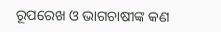ରୂପରେଖ ଓ ଭାଗଚାଷୀଙ୍କ କଣ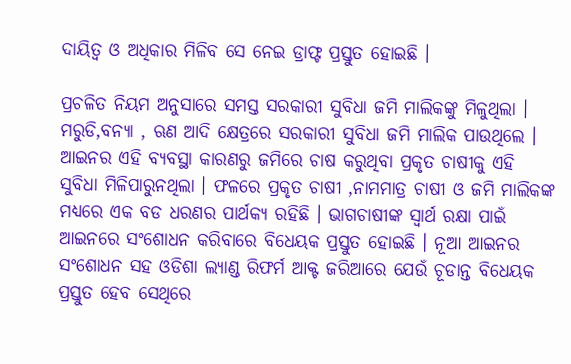ଦାୟିତ୍ୱ ଓ ଅଧିକାର ମିଳିବ ସେ ନେଇ ଡ୍ରାଫ୍ଟ ପ୍ରସ୍ତୁତ ହୋଇଛି ।

ପ୍ରଚଳିତ ନିୟମ ଅନୁସାରେ ସମସ୍ତ ସରକାରୀ ସୁବିଧା ଜମି ମାଲିକଙ୍କୁ ମିଳୁଥିଲା । ମରୁଡି,ବନ୍ୟା , ଋଣ ଆଦି କ୍ଷେତ୍ରରେ ସରକାରୀ ସୁବିଧା ଜମି ମାଲିକ ପାଉଥିଲେ । ଆଇନର ଏହି ବ୍ୟବସ୍ଥା କାରଣରୁ ଜମିରେ ଚାଷ କରୁଥିବା ପ୍ରକୃତ ଚାଷୀକୁ ଏହି ସୁବିଧା ମିଳିପାରୁନଥିଲା । ଫଳରେ ପ୍ରକୃତ ଚାଷୀ ,ନାମମାତ୍ର ଚାଷୀ ଓ ଜମି ମାଲିକଙ୍କ ମଧ୍ୟରେ ଏକ ବଡ ଧରଣର ପାର୍ଥକ୍ୟ ରହିଛି । ଭାଗଚାଷୀଙ୍କ ସ୍ୱାର୍ଥ ରକ୍ଷା ପାଇଁ ଆଇନରେ ସଂଶୋଧନ କରିବାରେ ବିଧେୟକ ପ୍ରସ୍ତୁତ ହୋଇଛି । ନୂଆ ଆଇନର ସଂଶୋଧନ ସହ ଓଡିଶା ଲ୍ୟାଣ୍ଡ ରିଫର୍ମ ଆକ୍ଟ ଜରିଆରେ ଯେଉଁ ଚୂଡାନ୍ତ ବିଧେୟକ ପ୍ରସ୍ତୁତ ହେବ ସେଥିରେ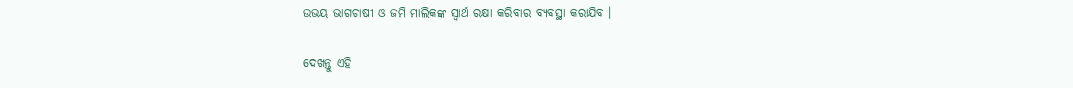ଉଭୟ ଭାଗଚାଷୀ ଓ ଜମି ମାଲିକଙ୍କ ସ୍ୱାର୍ଥ ରକ୍ଷା କରିବାର ବ୍ୟବସ୍ଥା କରାଯିବ ।

ଦେଖନ୍ତୁ ଏହି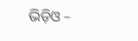ଭିଡ଼ିଓ –